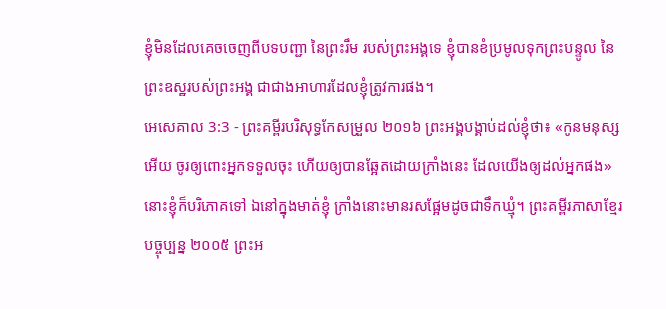ខ្ញុំមិនដែលគេចចេញពីបទបញ្ជា នៃព្រះរឹម របស់ព្រះអង្គទេ ខ្ញុំបានខំប្រមូលទុកព្រះបន្ទូល នៃព្រះឧស្ឋរបស់ព្រះអង្គ ជាជាងអាហារដែលខ្ញុំត្រូវការផង។
អេសេគាល 3:3 - ព្រះគម្ពីរបរិសុទ្ធកែសម្រួល ២០១៦ ព្រះអង្គបង្គាប់ដល់ខ្ញុំថា៖ «កូនមនុស្សអើយ ចូរឲ្យពោះអ្នកទទួលចុះ ហើយឲ្យបានឆ្អែតដោយក្រាំងនេះ ដែលយើងឲ្យដល់អ្នកផង» នោះខ្ញុំក៏បរិភោគទៅ ឯនៅក្នុងមាត់ខ្ញុំ ក្រាំងនោះមានរសផ្អែមដូចជាទឹកឃ្មុំ។ ព្រះគម្ពីរភាសាខ្មែរបច្ចុប្បន្ន ២០០៥ ព្រះអ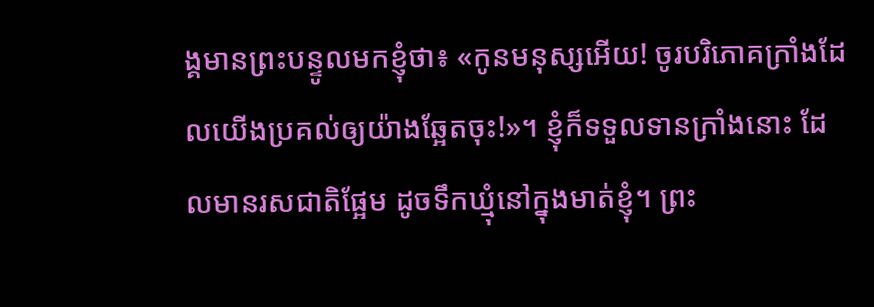ង្គមានព្រះបន្ទូលមកខ្ញុំថា៖ «កូនមនុស្សអើយ! ចូរបរិភោគក្រាំងដែលយើងប្រគល់ឲ្យយ៉ាងឆ្អែតចុះ!»។ ខ្ញុំក៏ទទួលទានក្រាំងនោះ ដែលមានរសជាតិផ្អែម ដូចទឹកឃ្មុំនៅក្នុងមាត់ខ្ញុំ។ ព្រះ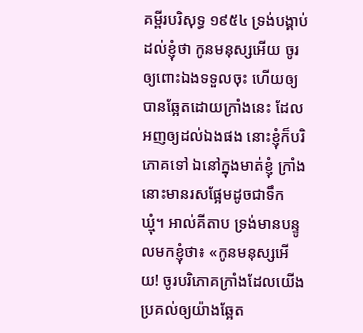គម្ពីរបរិសុទ្ធ ១៩៥៤ ទ្រង់បង្គាប់ដល់ខ្ញុំថា កូនមនុស្សអើយ ចូរឲ្យពោះឯងទទួលចុះ ហើយឲ្យបានឆ្អែតដោយក្រាំងនេះ ដែលអញឲ្យដល់ឯងផង នោះខ្ញុំក៏បរិភោគទៅ ឯនៅក្នុងមាត់ខ្ញុំ ក្រាំងនោះមានរសផ្អែមដូចជាទឹកឃ្មុំ។ អាល់គីតាប ទ្រង់មានបន្ទូលមកខ្ញុំថា៖ «កូនមនុស្សអើយ! ចូរបរិភោគក្រាំងដែលយើងប្រគល់ឲ្យយ៉ាងឆ្អែត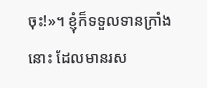ចុះ!»។ ខ្ញុំក៏ទទួលទានក្រាំងនោះ ដែលមានរស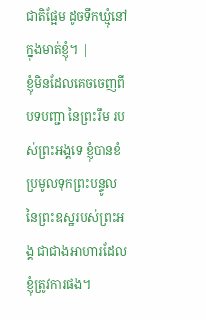ជាតិផ្អែម ដូចទឹកឃ្មុំនៅក្នុងមាត់ខ្ញុំ។ |
ខ្ញុំមិនដែលគេចចេញពីបទបញ្ជា នៃព្រះរឹម របស់ព្រះអង្គទេ ខ្ញុំបានខំប្រមូលទុកព្រះបន្ទូល នៃព្រះឧស្ឋរបស់ព្រះអង្គ ជាជាងអាហារដែលខ្ញុំត្រូវការផង។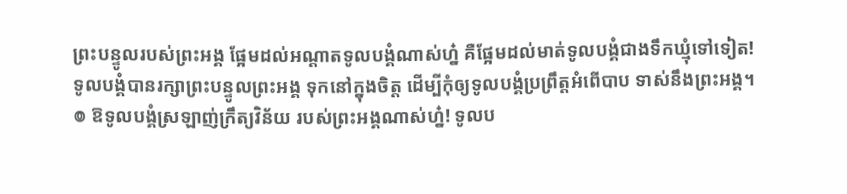ព្រះបន្ទូលរបស់ព្រះអង្គ ផ្អែមដល់អណ្ដាតទូលបង្គំណាស់ហ្ន៎ គឺផ្អែមដល់មាត់ទូលបង្គំជាងទឹកឃ្មុំទៅទៀត!
ទូលបង្គំបានរក្សាព្រះបន្ទូលព្រះអង្គ ទុកនៅក្នុងចិត្ត ដើម្បីកុំឲ្យទូលបង្គំប្រព្រឹត្តអំពើបាប ទាស់នឹងព្រះអង្គ។
៙ ឱទូលបង្គំស្រឡាញ់ក្រឹត្យវិន័យ របស់ព្រះអង្គណាស់ហ្ន៎! ទូលប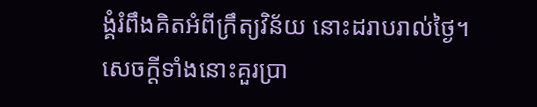ង្គំរំពឹងគិតអំពីក្រឹត្យវិន័យ នោះដរាបរាល់ថ្ងៃ។
សេចក្ដីទាំងនោះគួរប្រា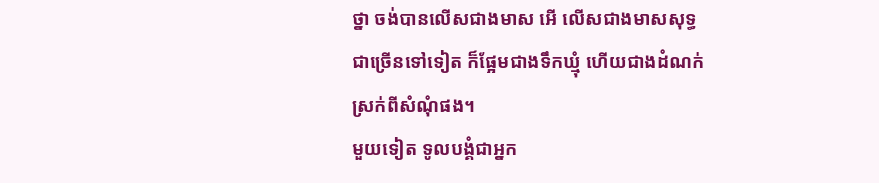ថ្នា ចង់បានលើសជាងមាស អើ លើសជាងមាសសុទ្ធជាច្រើនទៅទៀត ក៏ផ្អែមជាងទឹកឃ្មុំ ហើយជាងដំណក់ ស្រក់ពីសំណុំផង។
មួយទៀត ទូលបង្គំជាអ្នក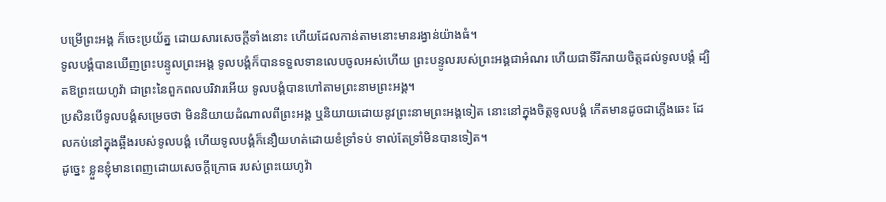បម្រើព្រះអង្គ ក៏ចេះប្រយ័ត្ន ដោយសារសេចក្ដីទាំងនោះ ហើយដែលកាន់តាមនោះមានរង្វាន់យ៉ាងធំ។
ទូលបង្គំបានឃើញព្រះបន្ទូលព្រះអង្គ ទូលបង្គំក៏បានទទួលទានលេបចូលអស់ហើយ ព្រះបន្ទូលរបស់ព្រះអង្គជាអំណរ ហើយជាទីរីករាយចិត្តដល់ទូលបង្គំ ដ្បិតឱព្រះយេហូវ៉ា ជាព្រះនៃពួកពលបរិវារអើយ ទូលបង្គំបានហៅតាមព្រះនាមព្រះអង្គ។
ប្រសិនបើទូលបង្គំសម្រេចថា មិននិយាយដំណាលពីព្រះអង្គ ឬនិយាយដោយនូវព្រះនាមព្រះអង្គទៀត នោះនៅក្នុងចិត្តទូលបង្គំ កើតមានដូចជាភ្លើងឆេះ ដែលកប់នៅក្នុងឆ្អឹងរបស់ទូលបង្គំ ហើយទូលបង្គំក៏នឿយហត់ដោយខំទ្រាំទប់ ទាល់តែទ្រាំមិនបានទៀត។
ដូច្នេះ ខ្លួនខ្ញុំមានពេញដោយសេចក្ដីក្រោធ របស់ព្រះយេហូវ៉ា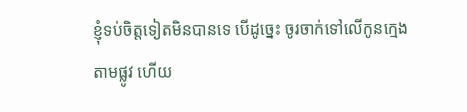ខ្ញុំទប់ចិត្តទៀតមិនបានទេ បើដូច្នេះ ចូរចាក់ទៅលើកូនក្មេងតាមផ្លូវ ហើយ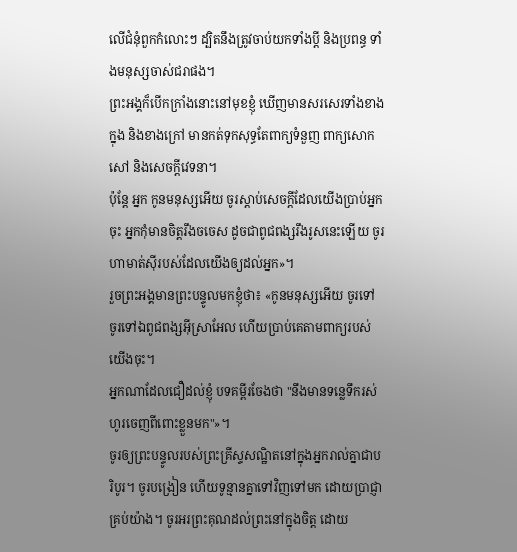លើជំនុំពួកកំលោះៗ ដ្បិតនឹងត្រូវចាប់យកទាំងប្ដី និងប្រពន្ធ ទាំងមនុស្សចាស់ជរាផង។
ព្រះអង្គក៏បើកក្រាំងនោះនៅមុខខ្ញុំ ឃើញមានសរសេរទាំងខាងក្នុង និងខាងក្រៅ មានកត់ទុកសុទ្ធតែពាក្យទំនួញ ពាក្យសោកសៅ និងសេចក្ដីវេទនា។
ប៉ុន្តែ អ្នក កូនមនុស្សអើយ ចូរស្តាប់សេចក្ដីដែលយើងប្រាប់អ្នកចុះ អ្នកកុំមានចិត្តរឹងចចេស ដូចជាពូជពង្សរឹងរូសនេះឡើយ ចូរហាមាត់ស៊ីរបស់ដែលយើងឲ្យដល់អ្នក»។
រួចព្រះអង្គមានព្រះបន្ទូលមកខ្ញុំថា៖ «កូនមនុស្សអើយ ចូរទៅ ចូរទៅឯពូជពង្សអ៊ីស្រាអែល ហើយប្រាប់គេតាមពាក្យរបស់យើងចុះ។
អ្នកណាដែលជឿដល់ខ្ញុំ បទគម្ពីរចែងថា "នឹងមានទន្លេទឹករស់ហូរចេញពីពោះខ្លួនមក"»។
ចូរឲ្យព្រះបន្ទូលរបស់ព្រះគ្រីស្ទសណ្ឋិតនៅក្នុងអ្នករាល់គ្នាជាបរិបូរ។ ចូរបង្រៀន ហើយទូន្មានគ្នាទៅវិញទៅមក ដោយប្រាជ្ញាគ្រប់យ៉ាង។ ចូរអរព្រះគុណដល់ព្រះនៅក្នុងចិត្ត ដោយ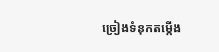ច្រៀងទំនុកតម្កើង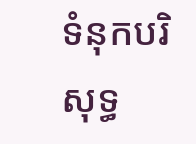ទំនុកបរិសុទ្ធ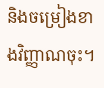និងចម្រៀងខាងវិញ្ញាណចុះ។